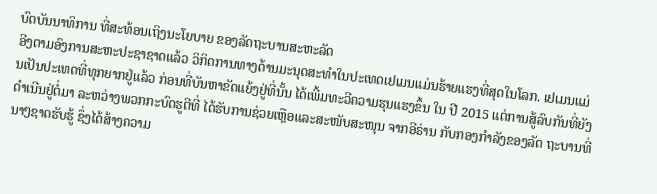ບົດບັນນາທິການ ທີ່ສະທ້ອນເຖິງນະໂຍບາຍ ຂອງລັດຖະບານສະຫະລັດ
ອີງຕາມອົງການສະຫະປະຊາຊາດແລ້ວ ວິກິດການທາງດ້ານມະນຸດສະທຳໃນປະເທດເຢເມນແມ່ນຮ້າຍແຮງທີ່ສຸດໃນໂລກ. ເຢເມນແມ່ນເປັນປະເທດທີ່ທຸກຍາກຢູ່ແລ້ວ ກ່ອນທີ່ບັນຫາຂັດແຍ້ງຢູ່ທີ່ນັ້ນ ໄດ້ເພີ້ມທະວີຄວາມຮຸນແຮງຂຶ້ນ ໃນ ປີ 2015 ແຕ່ການສູ້ລົບກັນທີ່ຍັງດຳເນີນຢູ່ຕໍ່ມາ ລະຫວ່າງພວກກະບົດຮູຕີທີ່ ໄດ້ຮັບການຊ່ວຍເຫຼືອແລະສະໜັບສະໜຸນ ຈາກອີຣ່ານ ກັບກອງກຳລັງຂອງລັດ ຖະບານທີ່ນາໆຊາດຮັບຮູ້ ຊຶ່ງໄດ້ສ້າງຄວາມ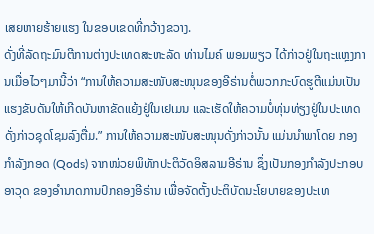ເສຍຫາຍຮ້າຍແຮງ ໃນຂອບເຂດທີ່ກວ້າງຂວາງ.
ດັ່ງທີ່ລັດຖະມົນຕີການຕ່າງປະເທດສະຫະລັດ ທ່ານໄມຄ໌ ພອມພຽວ ໄດ້ກ່າວຢູ່ໃນຖະແຫຼງການເມື່ອໄວໆມານີ້ວ່າ “ການໃຫ້ຄວາມສະໜັບສະໜຸນຂອງອີຣ່ານຕໍ່ພວກກະບົດຮູຕີແມ່ນເປັນແຮງຂັບດັນໃຫ້ເກີດບັນຫາຂັດແຍ້ງຢູ່ໃນເຢເມນ ແລະເຮັດໃຫ້ຄວາມບໍ່ທຸ່ນທ່ຽງຢູ່ໃນປະເທດດັ່ງກ່າວຊຸດໂຊມລົງຕື່ມ.” ການໃຫ້ຄວາມສະໜັບສະໜຸນດັ່ງກ່າວນັ້ນ ແມ່ນນຳພາໂດຍ ກອງກຳລັງກອດ (Qods) ຈາກໜ່ວຍພິທັກປະຕິວັດອິສລາມອີຣ່ານ ຊຶ່ງເປັນກອງກຳລັງປະກອບອາວຸດ ຂອງອຳນາດການປົກຄອງອີຣ່ານ ເພື່ອຈັດຕັ້ງປະຕິບັດນະໂຍບາຍຂອງປະເທ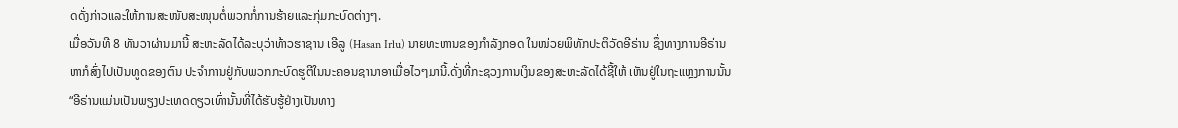ດດັ່ງກ່າວແລະໃຫ້ການສະໜັບສະໜຸນຕໍ່ພວກກໍ່ການຮ້າຍແລະກຸ່ມກະບົດຕ່າງໆ.
ເມື່ອວັນທີ 8 ທັນວາຜ່ານມານີ້ ສະຫະລັດໄດ້ລະບຸວ່າທ້າວຮາຊານ ເອີລູ (Hasan Irlu) ນາຍທະຫານຂອງກຳລັງກອດ ໃນໜ່ວຍພິທັກປະຕິວັດອີຣ່ານ ຊຶ່ງທາງການອີຣ່ານ ຫາກໍສົ່ງໄປເປັນທູດຂອງຕົນ ປະຈຳການຢູ່ກັບພວກກະບົດຮູຕີໃນນະຄອນຊານາອາເມື່ອໄວໆມານີ້.ດັ່ງທີ່ກະຊວງການເງິນຂອງສະຫະລັດໄດ້ຊີ້ໃຫ້ ເຫັນຢູ່ໃນຖະແຫຼງການນັ້ນ “ອີຣ່ານແມ່ນເປັນພຽງປະເທດດຽວເທົ່ານັ້ນທີ່ໄດ້ຮັບຮູ້ຢ່າງເປັນທາງ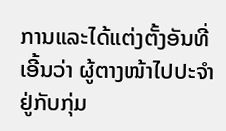ການແລະໄດ້ແຕ່ງຕັ້ງອັນທີ່ເອີ້ນວ່າ ຜູ້ຕາງໜ້າໄປປະຈຳຢູ່ກັບກຸ່ມ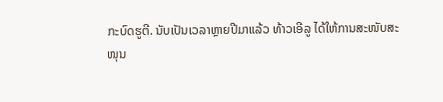ກະບົດຮູຕີ. ນັບເປັນເວລາຫຼາຍປີມາແລ້ວ ທ້າວເອີລູ ໄດ້ໃຫ້ການສະໜັບສະ
ໜຸນ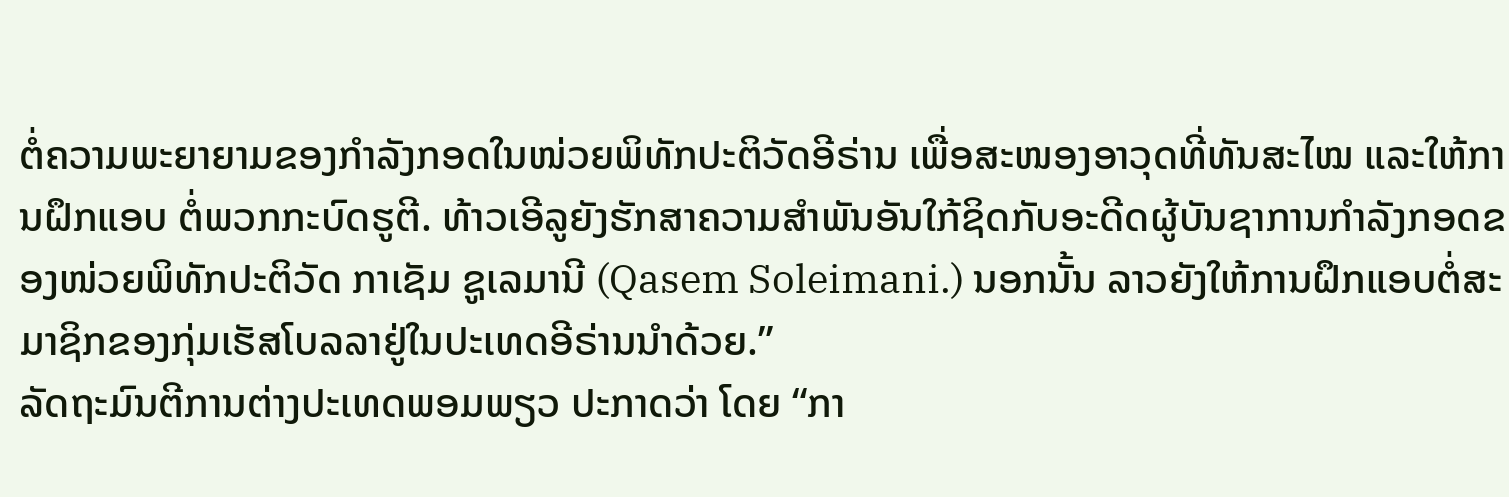ຕໍ່ຄວາມພະຍາຍາມຂອງກຳລັງກອດໃນໜ່ວຍພິທັກປະຕິວັດອີຣ່ານ ເພື່ອສະໜອງອາວຸດທີ່ທັນສະໄໝ ແລະໃຫ້ການຝຶກແອບ ຕໍ່ພວກກະບົດຮູຕີ. ທ້າວເອີລູຍັງຮັກສາຄວາມສຳພັນອັນໃກ້ຊິດກັບອະດີດຜູ້ບັນຊາການກຳລັງກອດຂອງໜ່ວຍພິທັກປະຕິວັດ ກາເຊັມ ຊູເລມານີ (Qasem Soleimani.) ນອກນັ້ນ ລາວຍັງໃຫ້ການຝຶກແອບຕໍ່ສະມາຊິກຂອງກຸ່ມເຮັສໂບລລາຢູ່ໃນປະເທດອີຣ່ານນຳດ້ວຍ.”
ລັດຖະມົນຕີການຕ່າງປະເທດພອມພຽວ ປະກາດວ່າ ໂດຍ “ກາ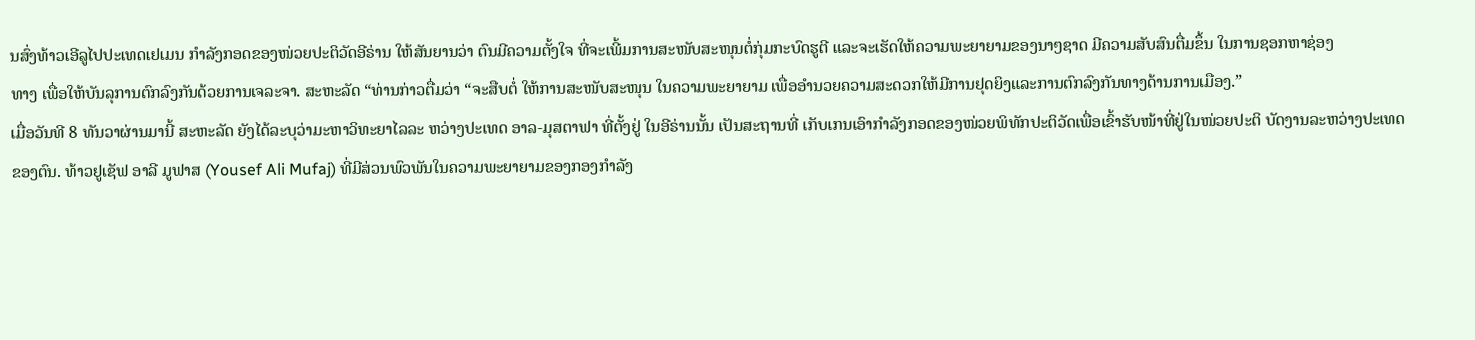ນສົ່ງທ້າວເອີລູໄປປະເທດເຢເມນ ກຳລັງກອດຂອງໜ່ວຍປະຕິວັດອີຣ່ານ ໃຫ້ສັນຍານວ່າ ຕົນມີຄວາມຕັ້ງໃຈ ທີ່ຈະເພີ້ມການສະໜັບສະໜຸນຕໍ່ກຸ່ມກະບົດຮູຕີ ແລະຈະເຮັດໃຫ້ຄວາມພະຍາຍາມຂອງນາໆຊາດ ມີຄວາມສັບສົນຕື່ມຂຶ້ນ ໃນການຊອກຫາຊ່ອງ
ທາງ ເພື່ອໃຫ້ບັນລຸການຕົກລົງກັນດ້ວຍການເຈລະຈາ. ສະຫະລັດ “ທ່ານກ່າວຕື່ມວ່າ “ຈະສືບຕໍ່ ໃຫ້ການສະໜັບສະໜຸນ ໃນຄວາມພະຍາຍາມ ເພື່ອອຳນວຍຄວາມສະດວກໃຫ້ມີການຢຸດຍິງແລະການຕົກລົງກັນທາງດ້ານການເມືອງ.”
ເມື່ອວັນທີ 8 ທັນວາຜ່ານມານີ້ ສະຫະລັດ ຍັງໄດ້ລະບຸວ່າມະຫາວິທະຍາໄລລະ ຫວ່າງປະເທດ ອາລ-ມຸສຕາຟາ ທີ່ຕັ້ງຢູ່ ໃນອີຣ່ານນັ້ນ ເປັນສະຖານທີ່ ເກັບເກນເອົາກຳລັງກອດຂອງໜ່ວຍພິທັກປະຕິວັດເພື່ອເຂົ້າຮັບໜ້າທີ່ຢູ່ໃນໜ່ວຍປະຕິ ບັດງານລະຫວ່າງປະເທດຂອງຕົນ. ທ້າວຢູເຊັຟ ອາລີ ມູຟາສ (Yousef Ali Mufaj) ທີ່ມີສ່ວນພົວພັນໃນຄວາມພະຍາຍາມຂອງກອງກຳລັງ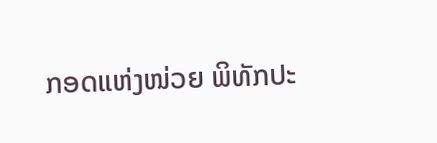ກອດແຫ່ງໜ່ວຍ ພິທັກປະ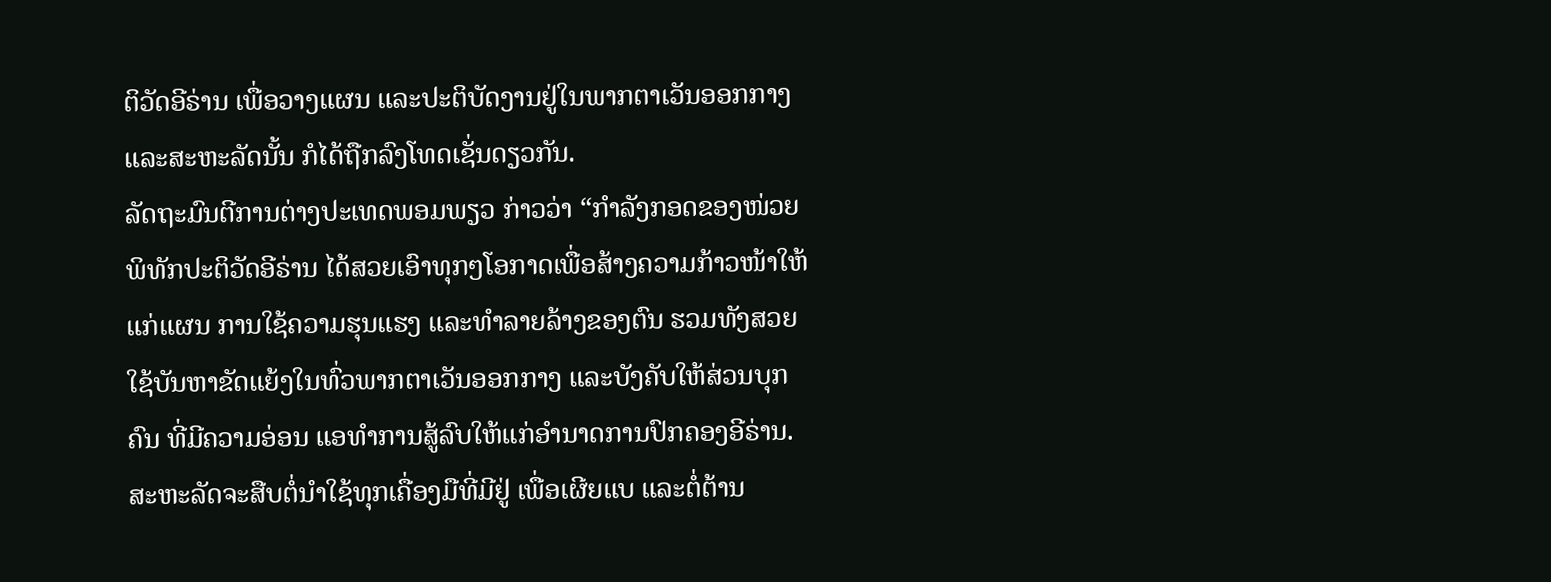ຕິວັດອີຣ່ານ ເພື່ອວາງແຜນ ແລະປະຕິບັດງານຢູ່ໃນພາກຕາເວັນອອກກາງແລະສະຫະລັດນັ້ນ ກໍໄດ້ຖືກລົງໂທດເຊັ່ນດຽວກັນ.
ລັດຖະມົນຕີການຕ່າງປະເທດພອມພຽວ ກ່າວວ່າ “ກຳລັງກອດຂອງໜ່ວຍພິທັກປະຕິວັດອີຣ່ານ ໄດ້ສວຍເອົາທຸກໆໂອກາດເພື່ອສ້າງຄວາມກ້າວໜ້າໃຫ້ແກ່ແຜນ ການໃຊ້ຄວາມຮຸນແຮງ ແລະທຳລາຍລ້າງຂອງຕົນ ຮວມທັງສວຍໃຊ້ບັນຫາຂັດແຍ້ງໃນທົ່ວພາກຕາເວັນອອກກາງ ແລະບັງຄັບໃຫ້ສ່ວນບຸກຄົນ ທີ່ມີຄວາມອ່ອນ ແອທຳການສູ້ລົບໃຫ້ແກ່ອຳນາດການປົກຄອງອີຣ່ານ. ສະຫະລັດຈະສືບຕໍ່ນຳໃຊ້ທຸກເຄື່ອງມືທີ່ມີຢູ່ ເພື່ອເຜີຍແບ ແລະຕໍ່ຕ້ານ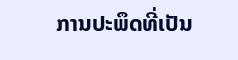ການປະພຶດທີ່ເປັນ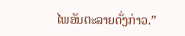ໄພອັນຕະລາຍດັ່ງກ່າວ.”